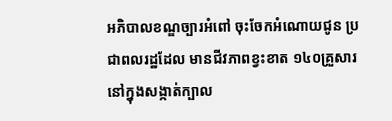អភិបាលខណ្ឌច្បារអំពៅ ចុះចែកអំណោយជូន ប្រជាពលរដ្ឋដែល មានជីវភាពខ្វះខាត ១៤០គ្រួសារ នៅក្នុងសង្កាត់ក្បាល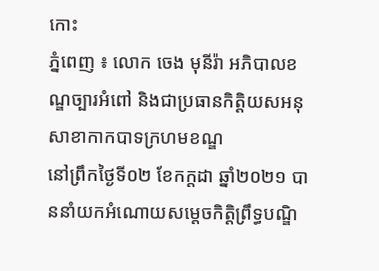កោះ
ភ្នំពេញ ៖ លោក ចេង មុនីរ៉ា អភិបាលខណ្ឌច្បារអំពៅ និងជាប្រធានកិត្តិយសអនុសាខាកាកបាទក្រហមខណ្ឌ
នៅព្រឹកថ្ងៃទី០២ ខែកក្តដា ឆ្នាំ២០២១ បាននាំយកអំណោយសម្តេចកិត្តិព្រឹទ្ធបណ្ឌិ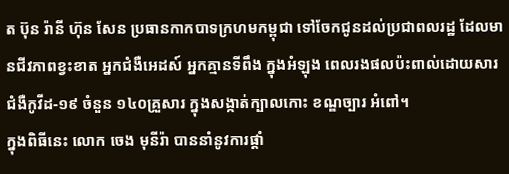ត ប៊ុន រ៉ានី ហ៊ុន សែន ប្រធានកាកបាទក្រហមកម្ពុជា ទៅចែកជូនដល់ប្រជាពលរដ្ឋ ដែលមានជីវភាពខ្វះខាត អ្នកជំងឺអេដស៍ អ្នកគ្មានទីពឹង ក្នុងអំឡុង ពេលរងផលប៉ះពាល់ដោយសារជំងឺកូវីដ-១៩ ចំនួន ១៤០គ្រួសារ ក្នុងសង្កាត់ក្បាលកោះ ខណ្ឌច្បារ អំពៅ។
ក្នុងពិធីនេះ លោក ចេង មុនីរ៉ា បាននាំនូវការផ្តាំ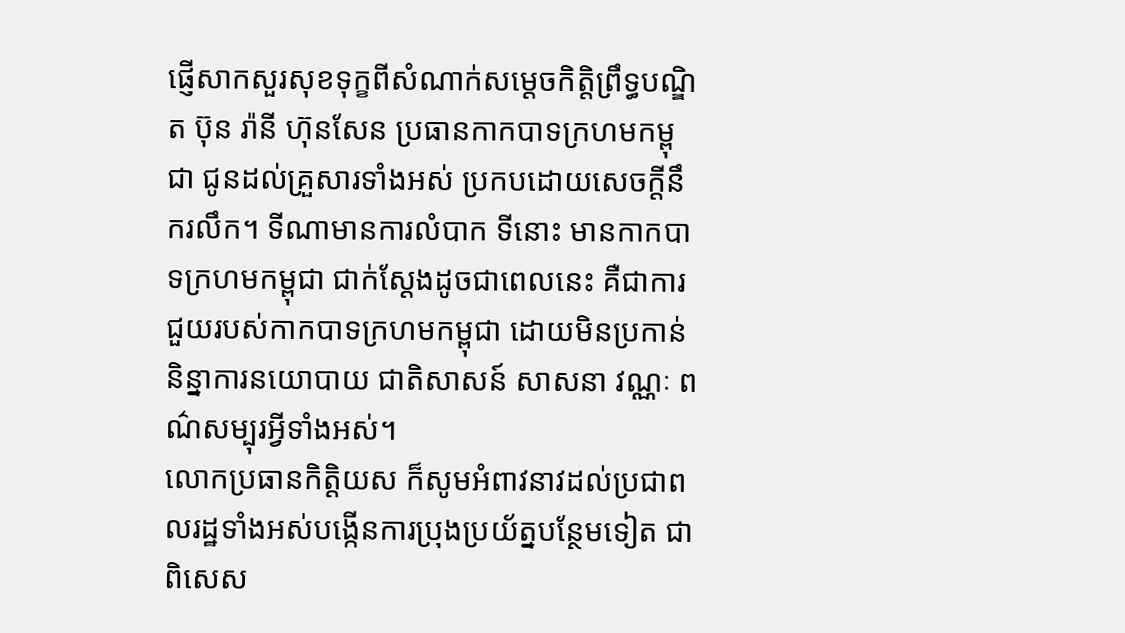ផ្ញើសាកសួរសុខទុក្ខពីសំណាក់សម្តេចកិត្តិព្រឹទ្ធបណ្ឌិត ប៊ុន រ៉ានី ហ៊ុនសែន ប្រធានកាកបាទក្រហមកម្ពុជា ជូនដល់គ្រួសារទាំងអស់ ប្រកបដោយសេចក្តីនឹករលឹក។ ទីណាមានការលំបាក ទីនោះ មានកាកបាទក្រហមកម្ពុជា ជាក់ស្តែងដូចជាពេលនេះ គឺជាការជួយរបស់កាកបាទក្រហមកម្ពុជា ដោយមិនប្រកាន់និន្នាការនយោបាយ ជាតិសាសន៍ សាសនា វណ្ណៈ ពណ៌សម្បុរអ្វីទាំងអស់។
លោកប្រធានកិត្តិយស ក៏សូមអំពាវនាវដល់ប្រជាពលរដ្ឋទាំងអស់បង្កើនការប្រុងប្រយ័ត្នបន្ថែមទៀត ជាពិសេស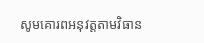សូមគោរពអនុវត្តតាមវិធាន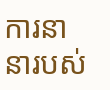ការនានារបស់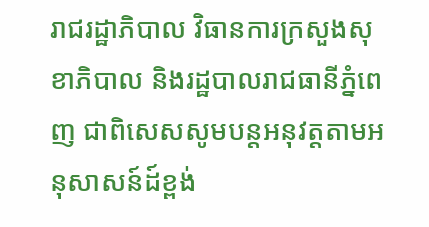រាជរដ្ឋាភិបាល វិធានការក្រសួងសុខាភិបាល និងរដ្ឋបាលរាជធានីភ្នំពេញ ជាពិសេសសូមបន្តអនុវត្តតាមអនុសាសន៍ដ៍ខ្ពង់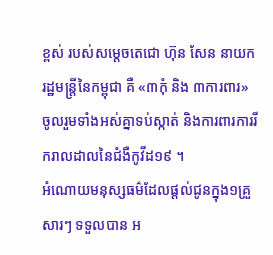ខ្ពស់ របស់សម្តេចតេជោ ហ៊ុន សែន នាយករដ្ឋមន្ត្រីនៃកម្ពុជា គឺ «៣កុំ និង ៣ការពារ» ចូលរួមទាំងអស់គ្នាទប់ស្កាត់ និងការពារការរីករាលដាលនៃជំងឺកូវីដ១៩ ។
អំណោយមនុស្សធម៌ដែលផ្តល់ជូនក្នុង១គ្រួសារៗ ទទួលបាន អ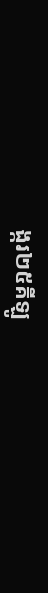ង្ករ២៥គីឡូ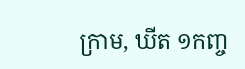ក្រាម, ឃីត ១កញ្ច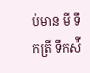ប់មាន មី ទឹកត្រី ទឹកស៉ី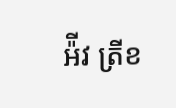អ៉ីវ ត្រីខ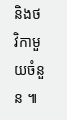និងថវិកាមួយចំនួន ៕